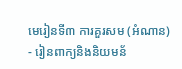មេរៀនទី៣ ការគួរសម (អំណាន)
- រៀនពាក្យនិងនិយមន័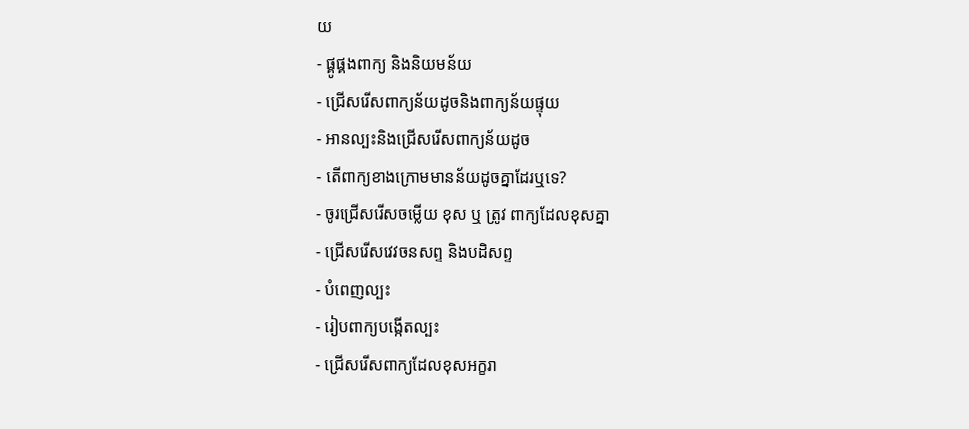យ
- ផ្គូផ្គងពាក្យ និងនិយមន័យ
- ជ្រើសរើសពាក្យន័យដូចនិងពាក្យន័យផ្ទុយ
- អានល្បះនិងជ្រើសរើសពាក្យន័យដូច
- តើពាក្យខាងក្រោមមានន័យដូចគ្នាដែរឬទេ?
- ចូរជ្រើសរើសចម្លើយ ខុស ឬ ត្រូវ ពាក្យដែលខុសគ្នា
- ជ្រើសរើសវេវចនសព្ទ និងបដិសព្ទ
- បំពេញល្បះ
- រៀបពាក្យបង្កើតល្បះ
- ជ្រើសរើសពាក្យដែលខុសអក្ខរា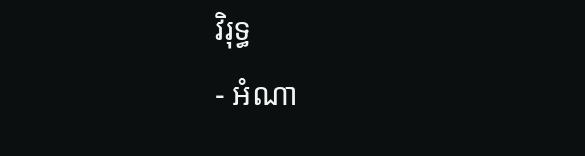វិរុទ្ធ
- អំណា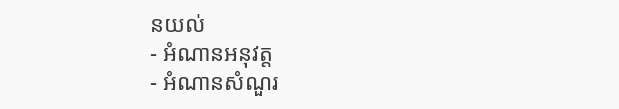នយល់
- អំណានអនុវត្ត
- អំណានសំណួរ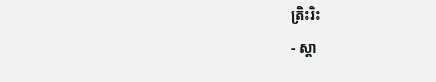ត្រិះរិះ
- ស្តា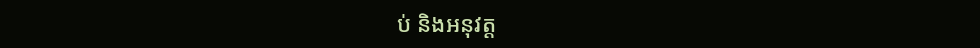ប់ និងអនុវត្ត